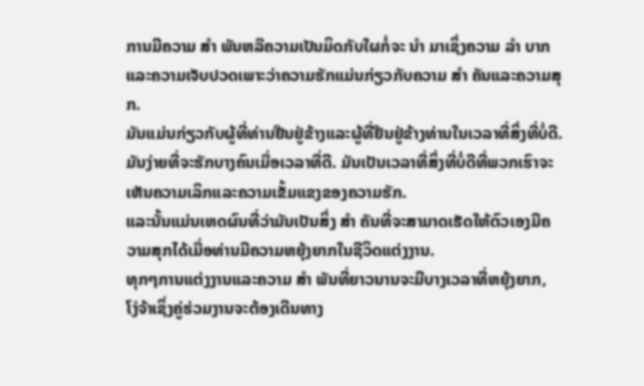ການມີຄວາມ ສຳ ພັນຫລືຄວາມເປັນມິດກັບໃຜກໍ່ຈະ ນຳ ມາເຊິ່ງຄວາມ ລຳ ບາກແລະຄວາມເຈັບປວດເພາະວ່າຄວາມຮັກແມ່ນກ່ຽວກັບຄວາມ ສຳ ຄັນແລະຄວາມສຸກ.
ມັນແມ່ນກ່ຽວກັບຜູ້ທີ່ທ່ານຢືນຢູ່ຂ້າງແລະຜູ້ທີ່ຢືນຢູ່ຂ້າງທ່ານໃນເວລາທີ່ສິ່ງທີ່ບໍ່ດີ.
ມັນງ່າຍທີ່ຈະຮັກບາງຄົນເມື່ອເວລາທີ່ດີ. ມັນເປັນເວລາທີ່ສິ່ງທີ່ບໍ່ດີທີ່ພວກເຮົາຈະເຫັນຄວາມເລິກແລະຄວາມເຂັ້ມແຂງຂອງຄວາມຮັກ.
ແລະນັ້ນແມ່ນເຫດຜົນທີ່ວ່າມັນເປັນສິ່ງ ສຳ ຄັນທີ່ຈະສາມາດເຮັດໃຫ້ຕົວເອງມີຄວາມສຸກໄດ້ເມື່ອທ່ານມີຄວາມຫຍຸ້ງຍາກໃນຊີວິດແຕ່ງງານ.
ທຸກໆການແຕ່ງງານແລະຄວາມ ສຳ ພັນທີ່ຍາວນານຈະມີບາງເວລາທີ່ຫຍຸ້ງຍາກ, ໂງ່ຈ້າເຊິ່ງຄູ່ຮ່ວມງານຈະຕ້ອງເດີນທາງ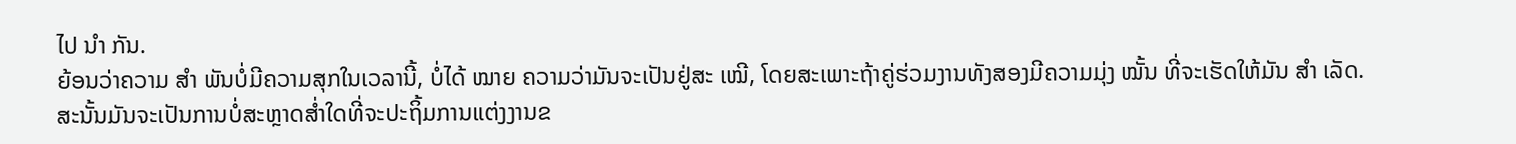ໄປ ນຳ ກັນ.
ຍ້ອນວ່າຄວາມ ສຳ ພັນບໍ່ມີຄວາມສຸກໃນເວລານີ້, ບໍ່ໄດ້ ໝາຍ ຄວາມວ່າມັນຈະເປັນຢູ່ສະ ເໝີ, ໂດຍສະເພາະຖ້າຄູ່ຮ່ວມງານທັງສອງມີຄວາມມຸ່ງ ໝັ້ນ ທີ່ຈະເຮັດໃຫ້ມັນ ສຳ ເລັດ.
ສະນັ້ນມັນຈະເປັນການບໍ່ສະຫຼາດສໍ່າໃດທີ່ຈະປະຖິ້ມການແຕ່ງງານຂ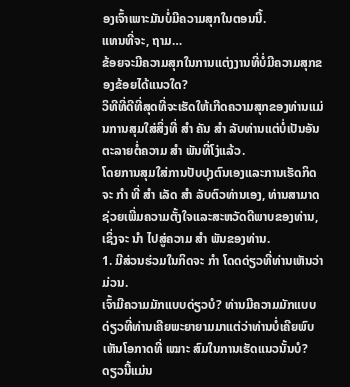ອງເຈົ້າເພາະມັນບໍ່ມີຄວາມສຸກໃນຕອນນີ້.
ແທນທີ່ຈະ, ຖາມ…
ຂ້ອຍຈະມີຄວາມສຸກໃນການແຕ່ງງານທີ່ບໍ່ມີຄວາມສຸກຂອງຂ້ອຍໄດ້ແນວໃດ?
ວິທີທີ່ດີທີ່ສຸດທີ່ຈະເຮັດໃຫ້ເກີດຄວາມສຸກຂອງທ່ານແມ່ນການສຸມໃສ່ສິ່ງທີ່ ສຳ ຄັນ ສຳ ລັບທ່ານແຕ່ບໍ່ເປັນອັນຕະລາຍຕໍ່ຄວາມ ສຳ ພັນທີ່ໂງ່ແລ້ວ.
ໂດຍການສຸມໃສ່ການປັບປຸງຕົນເອງແລະການເຮັດກິດຈະ ກຳ ທີ່ ສຳ ເລັດ ສຳ ລັບຕົວທ່ານເອງ, ທ່ານສາມາດຊ່ວຍເພີ່ມຄວາມຕັ້ງໃຈແລະສະຫວັດດີພາບຂອງທ່ານ, ເຊິ່ງຈະ ນຳ ໄປສູ່ຄວາມ ສຳ ພັນຂອງທ່ານ.
1. ມີສ່ວນຮ່ວມໃນກິດຈະ ກຳ ໂດດດ່ຽວທີ່ທ່ານເຫັນວ່າມ່ວນ.
ເຈົ້າມີຄວາມມັກແບບດ່ຽວບໍ? ທ່ານມີຄວາມມັກແບບດ່ຽວທີ່ທ່ານເຄີຍພະຍາຍາມມາແຕ່ວ່າທ່ານບໍ່ເຄີຍພົບເຫັນໂອກາດທີ່ ເໝາະ ສົມໃນການເຮັດແນວນັ້ນບໍ?
ດຽວນີ້ແມ່ນ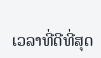ເວລາທີ່ດີທີ່ສຸດ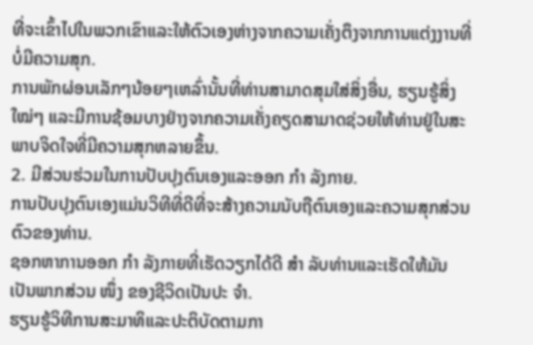ທີ່ຈະເຂົ້າໄປໃນພວກເຂົາແລະໃຫ້ຕົວເອງຫ່າງຈາກຄວາມເຄັ່ງຕຶງຈາກການແຕ່ງງານທີ່ບໍ່ມີຄວາມສຸກ.
ການພັກຜ່ອນເລັກໆນ້ອຍໆເຫລົ່ານັ້ນທີ່ທ່ານສາມາດສຸມໃສ່ສິ່ງອື່ນ, ຮຽນຮູ້ສິ່ງ ໃໝ່ໆ ແລະມີການຊ້ອມບາງຢ່າງຈາກຄວາມເຄັ່ງຄຽດສາມາດຊ່ວຍໃຫ້ທ່ານຢູ່ໃນສະພາບຈິດໃຈທີ່ມີຄວາມສຸກຫລາຍຂຶ້ນ.
2. ມີສ່ວນຮ່ວມໃນການປັບປຸງຕົນເອງແລະອອກ ກຳ ລັງກາຍ.
ການປັບປຸງຕົນເອງແມ່ນວິທີທີ່ດີທີ່ຈະສ້າງຄວາມນັບຖືຕົນເອງແລະຄວາມສຸກສ່ວນຕົວຂອງທ່ານ.
ຊອກຫາການອອກ ກຳ ລັງກາຍທີ່ເຮັດວຽກໄດ້ດີ ສຳ ລັບທ່ານແລະເຮັດໃຫ້ມັນເປັນພາກສ່ວນ ໜຶ່ງ ຂອງຊີວິດເປັນປະ ຈຳ.
ຮຽນຮູ້ວິທີການສະມາທິແລະປະຕິບັດຕາມກາ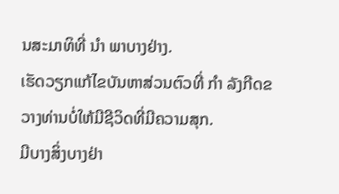ນສະມາທິທີ່ ນຳ ພາບາງຢ່າງ.
ເຮັດວຽກແກ້ໄຂບັນຫາສ່ວນຕົວທີ່ ກຳ ລັງກີດຂວາງທ່ານບໍ່ໃຫ້ມີຊີວິດທີ່ມີຄວາມສຸກ.
ມີບາງສິ່ງບາງຢ່າ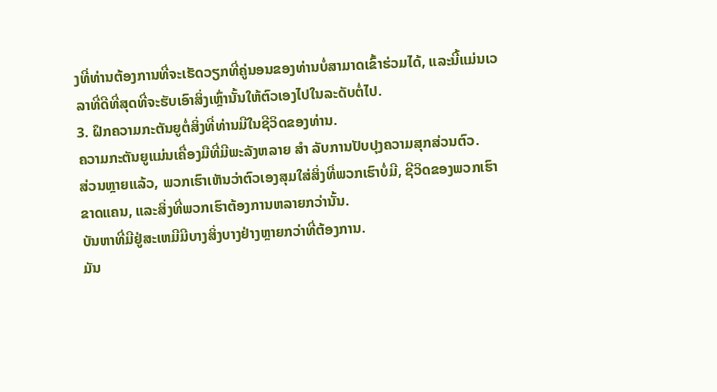ງທີ່ທ່ານຕ້ອງການທີ່ຈະເຮັດວຽກທີ່ຄູ່ນອນຂອງທ່ານບໍ່ສາມາດເຂົ້າຮ່ວມໄດ້, ແລະນີ້ແມ່ນເວລາທີ່ດີທີ່ສຸດທີ່ຈະຮັບເອົາສິ່ງເຫຼົ່ານັ້ນໃຫ້ຕົວເອງໄປໃນລະດັບຕໍ່ໄປ.
3. ຝຶກຄວາມກະຕັນຍູຕໍ່ສິ່ງທີ່ທ່ານມີໃນຊີວິດຂອງທ່ານ.
ຄວາມກະຕັນຍູແມ່ນເຄື່ອງມືທີ່ມີພະລັງຫລາຍ ສຳ ລັບການປັບປຸງຄວາມສຸກສ່ວນຕົວ.
ສ່ວນຫຼາຍແລ້ວ, ພວກເຮົາເຫັນວ່າຕົວເອງສຸມໃສ່ສິ່ງທີ່ພວກເຮົາບໍ່ມີ, ຊີວິດຂອງພວກເຮົາຂາດແຄນ, ແລະສິ່ງທີ່ພວກເຮົາຕ້ອງການຫລາຍກວ່ານັ້ນ.
ບັນຫາທີ່ມີຢູ່ສະເຫມີມີບາງສິ່ງບາງຢ່າງຫຼາຍກວ່າທີ່ຕ້ອງການ.
ມັນ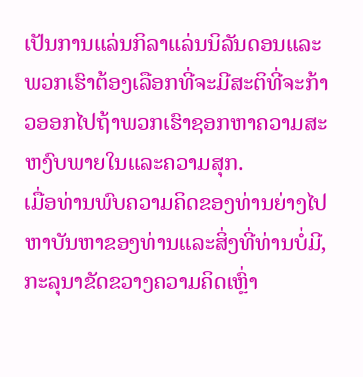ເປັນການແລ່ນກິລາແລ່ນນິລັນດອນແລະພວກເຮົາຕ້ອງເລືອກທີ່ຈະມີສະຕິທີ່ຈະກ້າວອອກໄປຖ້າພວກເຮົາຊອກຫາຄວາມສະຫງົບພາຍໃນແລະຄວາມສຸກ.
ເມື່ອທ່ານພົບຄວາມຄິດຂອງທ່ານຍ່າງໄປຫາບັນຫາຂອງທ່ານແລະສິ່ງທີ່ທ່ານບໍ່ມີ, ກະລຸນາຂັດຂວາງຄວາມຄິດເຫຼົ່າ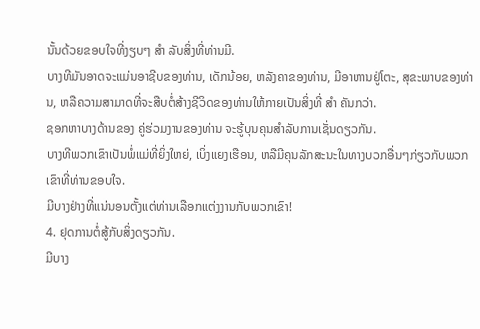ນັ້ນດ້ວຍຂອບໃຈທີ່ງຽບໆ ສຳ ລັບສິ່ງທີ່ທ່ານມີ.
ບາງທີມັນອາດຈະແມ່ນອາຊີບຂອງທ່ານ, ເດັກນ້ອຍ, ຫລັງຄາຂອງທ່ານ, ມີອາຫານຢູ່ໂຕະ, ສຸຂະພາບຂອງທ່ານ, ຫລືຄວາມສາມາດທີ່ຈະສືບຕໍ່ສ້າງຊີວິດຂອງທ່ານໃຫ້ກາຍເປັນສິ່ງທີ່ ສຳ ຄັນກວ່າ.
ຊອກຫາບາງດ້ານຂອງ ຄູ່ຮ່ວມງານຂອງທ່ານ ຈະຮູ້ບຸນຄຸນສໍາລັບການເຊັ່ນດຽວກັນ.
ບາງທີພວກເຂົາເປັນພໍ່ແມ່ທີ່ຍິ່ງໃຫຍ່, ເບິ່ງແຍງເຮືອນ, ຫລືມີຄຸນລັກສະນະໃນທາງບວກອື່ນໆກ່ຽວກັບພວກເຂົາທີ່ທ່ານຂອບໃຈ.
ມີບາງຢ່າງທີ່ແນ່ນອນຕັ້ງແຕ່ທ່ານເລືອກແຕ່ງງານກັບພວກເຂົາ!
4. ຢຸດການຕໍ່ສູ້ກັບສິ່ງດຽວກັນ.
ມີບາງ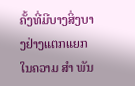ຄັ້ງທີ່ມີບາງສິ່ງບາງຢ່າງແຕກແຍກໃນຄວາມ ສຳ ພັນ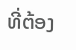ທີ່ຕ້ອງ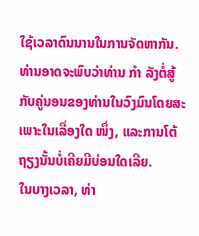ໃຊ້ເວລາດົນນານໃນການຈັດຫາກັນ.
ທ່ານອາດຈະພົບວ່າທ່ານ ກຳ ລັງຕໍ່ສູ້ກັບຄູ່ນອນຂອງທ່ານໃນວົງມົນໂດຍສະເພາະໃນເລື່ອງໃດ ໜຶ່ງ, ແລະການໂຕ້ຖຽງນັ້ນບໍ່ເຄີຍມີບ່ອນໃດເລີຍ.
ໃນບາງເວລາ, ທ່າ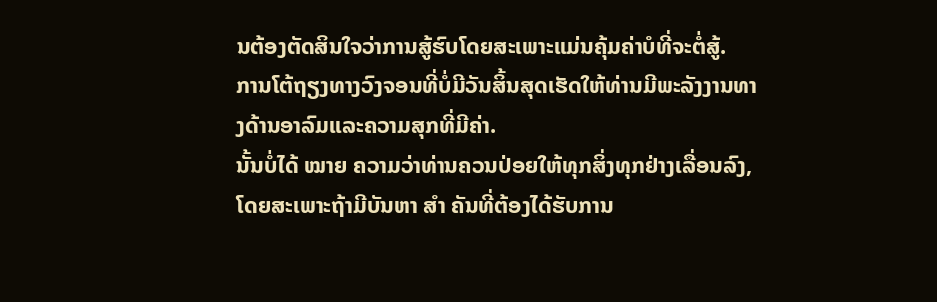ນຕ້ອງຕັດສິນໃຈວ່າການສູ້ຮົບໂດຍສະເພາະແມ່ນຄຸ້ມຄ່າບໍທີ່ຈະຕໍ່ສູ້.
ການໂຕ້ຖຽງທາງວົງຈອນທີ່ບໍ່ມີວັນສິ້ນສຸດເຮັດໃຫ້ທ່ານມີພະລັງງານທາງດ້ານອາລົມແລະຄວາມສຸກທີ່ມີຄ່າ.
ນັ້ນບໍ່ໄດ້ ໝາຍ ຄວາມວ່າທ່ານຄວນປ່ອຍໃຫ້ທຸກສິ່ງທຸກຢ່າງເລື່ອນລົງ, ໂດຍສະເພາະຖ້າມີບັນຫາ ສຳ ຄັນທີ່ຕ້ອງໄດ້ຮັບການ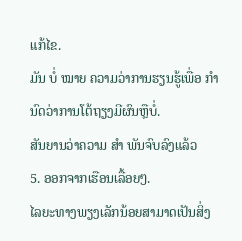ແກ້ໄຂ.
ມັນ ບໍ່ ໝາຍ ຄວາມວ່າການຮຽນຮູ້ເພື່ອ ກຳ ນົດວ່າການໂຕ້ຖຽງມີຜົນຫຼືບໍ່.
ສັນຍານວ່າຄວາມ ສຳ ພັນຈົບລົງແລ້ວ
5. ອອກຈາກເຮືອນເລື້ອຍໆ.
ໄລຍະທາງພຽງເລັກນ້ອຍສາມາດເປັນສິ່ງ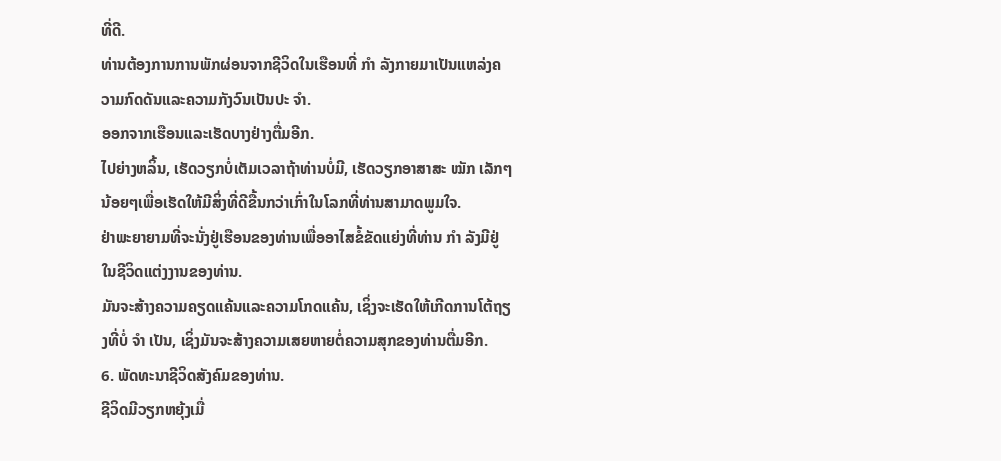ທີ່ດີ.
ທ່ານຕ້ອງການການພັກຜ່ອນຈາກຊີວິດໃນເຮືອນທີ່ ກຳ ລັງກາຍມາເປັນແຫລ່ງຄວາມກົດດັນແລະຄວາມກັງວົນເປັນປະ ຈຳ.
ອອກຈາກເຮືອນແລະເຮັດບາງຢ່າງຕື່ມອີກ.
ໄປຍ່າງຫລິ້ນ, ເຮັດວຽກບໍ່ເຕັມເວລາຖ້າທ່ານບໍ່ມີ, ເຮັດວຽກອາສາສະ ໝັກ ເລັກໆນ້ອຍໆເພື່ອເຮັດໃຫ້ມີສິ່ງທີ່ດີຂື້ນກວ່າເກົ່າໃນໂລກທີ່ທ່ານສາມາດພູມໃຈ.
ຢ່າພະຍາຍາມທີ່ຈະນັ່ງຢູ່ເຮືອນຂອງທ່ານເພື່ອອາໄສຂໍ້ຂັດແຍ່ງທີ່ທ່ານ ກຳ ລັງມີຢູ່ໃນຊີວິດແຕ່ງງານຂອງທ່ານ.
ມັນຈະສ້າງຄວາມຄຽດແຄ້ນແລະຄວາມໂກດແຄ້ນ, ເຊິ່ງຈະເຮັດໃຫ້ເກີດການໂຕ້ຖຽງທີ່ບໍ່ ຈຳ ເປັນ, ເຊິ່ງມັນຈະສ້າງຄວາມເສຍຫາຍຕໍ່ຄວາມສຸກຂອງທ່ານຕື່ມອີກ.
6. ພັດທະນາຊີວິດສັງຄົມຂອງທ່ານ.
ຊີວິດມີວຽກຫຍຸ້ງເມື່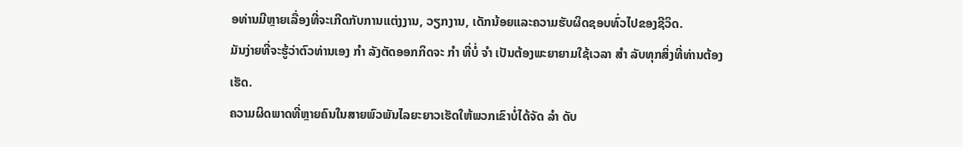ອທ່ານມີຫຼາຍເລື່ອງທີ່ຈະເກີດກັບການແຕ່ງງານ, ວຽກງານ, ເດັກນ້ອຍແລະຄວາມຮັບຜິດຊອບທົ່ວໄປຂອງຊີວິດ.
ມັນງ່າຍທີ່ຈະຮູ້ວ່າຕົວທ່ານເອງ ກຳ ລັງຕັດອອກກິດຈະ ກຳ ທີ່ບໍ່ ຈຳ ເປັນຕ້ອງພະຍາຍາມໃຊ້ເວລາ ສຳ ລັບທຸກສິ່ງທີ່ທ່ານຕ້ອງເຮັດ.
ຄວາມຜິດພາດທີ່ຫຼາຍຄົນໃນສາຍພົວພັນໄລຍະຍາວເຮັດໃຫ້ພວກເຂົາບໍ່ໄດ້ຈັດ ລຳ ດັບ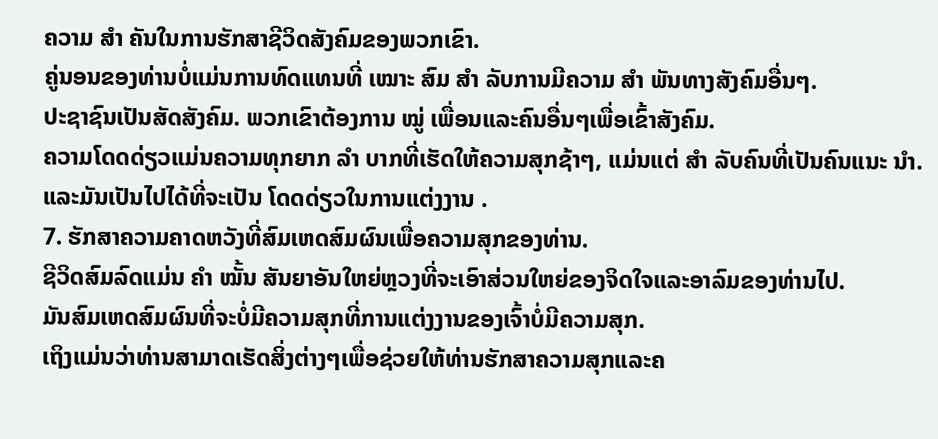ຄວາມ ສຳ ຄັນໃນການຮັກສາຊີວິດສັງຄົມຂອງພວກເຂົາ.
ຄູ່ນອນຂອງທ່ານບໍ່ແມ່ນການທົດແທນທີ່ ເໝາະ ສົມ ສຳ ລັບການມີຄວາມ ສຳ ພັນທາງສັງຄົມອື່ນໆ.
ປະຊາຊົນເປັນສັດສັງຄົມ. ພວກເຂົາຕ້ອງການ ໝູ່ ເພື່ອນແລະຄົນອື່ນໆເພື່ອເຂົ້າສັງຄົມ.
ຄວາມໂດດດ່ຽວແມ່ນຄວາມທຸກຍາກ ລຳ ບາກທີ່ເຮັດໃຫ້ຄວາມສຸກຊ້າໆ, ແມ່ນແຕ່ ສຳ ລັບຄົນທີ່ເປັນຄົນແນະ ນຳ.
ແລະມັນເປັນໄປໄດ້ທີ່ຈະເປັນ ໂດດດ່ຽວໃນການແຕ່ງງານ .
7. ຮັກສາຄວາມຄາດຫວັງທີ່ສົມເຫດສົມຜົນເພື່ອຄວາມສຸກຂອງທ່ານ.
ຊີວິດສົມລົດແມ່ນ ຄຳ ໝັ້ນ ສັນຍາອັນໃຫຍ່ຫຼວງທີ່ຈະເອົາສ່ວນໃຫຍ່ຂອງຈິດໃຈແລະອາລົມຂອງທ່ານໄປ.
ມັນສົມເຫດສົມຜົນທີ່ຈະບໍ່ມີຄວາມສຸກທີ່ການແຕ່ງງານຂອງເຈົ້າບໍ່ມີຄວາມສຸກ.
ເຖິງແມ່ນວ່າທ່ານສາມາດເຮັດສິ່ງຕ່າງໆເພື່ອຊ່ວຍໃຫ້ທ່ານຮັກສາຄວາມສຸກແລະຄ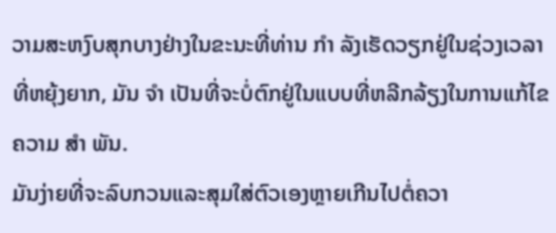ວາມສະຫງົບສຸກບາງຢ່າງໃນຂະນະທີ່ທ່ານ ກຳ ລັງເຮັດວຽກຢູ່ໃນຊ່ວງເວລາທີ່ຫຍຸ້ງຍາກ, ມັນ ຈຳ ເປັນທີ່ຈະບໍ່ຕົກຢູ່ໃນແບບທີ່ຫລີກລ້ຽງໃນການແກ້ໄຂຄວາມ ສຳ ພັນ.
ມັນງ່າຍທີ່ຈະລົບກວນແລະສຸມໃສ່ຕົວເອງຫຼາຍເກີນໄປຕໍ່ຄວາ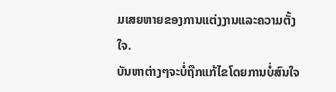ມເສຍຫາຍຂອງການແຕ່ງງານແລະຄວາມຕັ້ງໃຈ.
ບັນຫາຕ່າງໆຈະບໍ່ຖືກແກ້ໄຂໂດຍການບໍ່ສົນໃຈ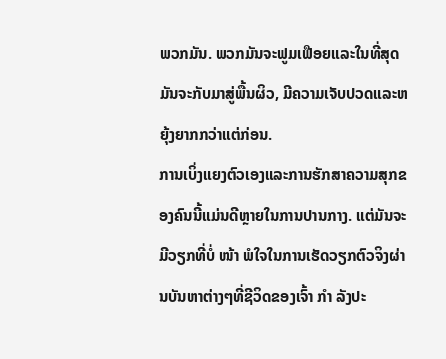ພວກມັນ. ພວກມັນຈະຟູມເຟືອຍແລະໃນທີ່ສຸດມັນຈະກັບມາສູ່ພື້ນຜິວ, ມີຄວາມເຈັບປວດແລະຫຍຸ້ງຍາກກວ່າແຕ່ກ່ອນ.
ການເບິ່ງແຍງຕົວເອງແລະການຮັກສາຄວາມສຸກຂອງຄົນນີ້ແມ່ນດີຫຼາຍໃນການປານກາງ. ແຕ່ມັນຈະມີວຽກທີ່ບໍ່ ໜ້າ ພໍໃຈໃນການເຮັດວຽກຕົວຈິງຜ່ານບັນຫາຕ່າງໆທີ່ຊີວິດຂອງເຈົ້າ ກຳ ລັງປະ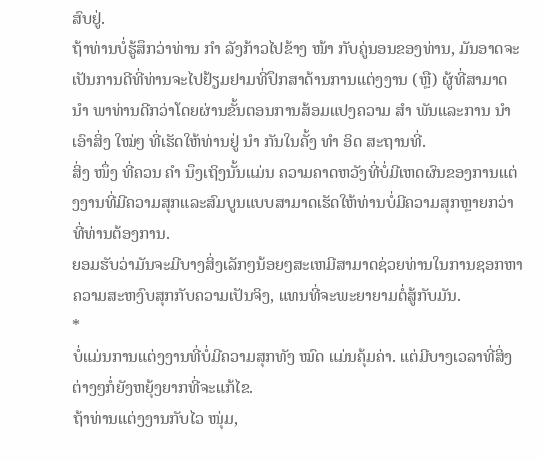ສົບຢູ່.
ຖ້າທ່ານບໍ່ຮູ້ສຶກວ່າທ່ານ ກຳ ລັງກ້າວໄປຂ້າງ ໜ້າ ກັບຄູ່ນອນຂອງທ່ານ, ມັນອາດຈະເປັນການດີທີ່ທ່ານຈະໄປຢ້ຽມຢາມທີ່ປຶກສາດ້ານການແຕ່ງງານ (ຫຼື) ຜູ້ທີ່ສາມາດ ນຳ ພາທ່ານດີກວ່າໂດຍຜ່ານຂັ້ນຕອນການສ້ອມແປງຄວາມ ສຳ ພັນແລະການ ນຳ ເອົາສິ່ງ ໃໝ່ໆ ທີ່ເຮັດໃຫ້ທ່ານຢູ່ ນຳ ກັນໃນຄັ້ງ ທຳ ອິດ ສະຖານທີ່.
ສິ່ງ ໜຶ່ງ ທີ່ຄວນ ຄຳ ນຶງເຖິງນັ້ນແມ່ນ ຄວາມຄາດຫວັງທີ່ບໍ່ມີເຫດຜົນຂອງການແຕ່ງງານທີ່ມີຄວາມສຸກແລະສົມບູນແບບສາມາດເຮັດໃຫ້ທ່ານບໍ່ມີຄວາມສຸກຫຼາຍກວ່າທີ່ທ່ານຕ້ອງການ.
ຍອມຮັບວ່າມັນຈະມີບາງສິ່ງເລັກໆນ້ອຍໆສະເຫມີສາມາດຊ່ວຍທ່ານໃນການຊອກຫາຄວາມສະຫງົບສຸກກັບຄວາມເປັນຈິງ, ແທນທີ່ຈະພະຍາຍາມຕໍ່ສູ້ກັບມັນ.
*
ບໍ່ແມ່ນການແຕ່ງງານທີ່ບໍ່ມີຄວາມສຸກທັງ ໝົດ ແມ່ນຄຸ້ມຄ່າ. ແຕ່ມີບາງເວລາທີ່ສິ່ງຕ່າງໆກໍ່ຍັງຫຍຸ້ງຍາກທີ່ຈະແກ້ໄຂ.
ຖ້າທ່ານແຕ່ງງານກັບໄວ ໜຸ່ມ,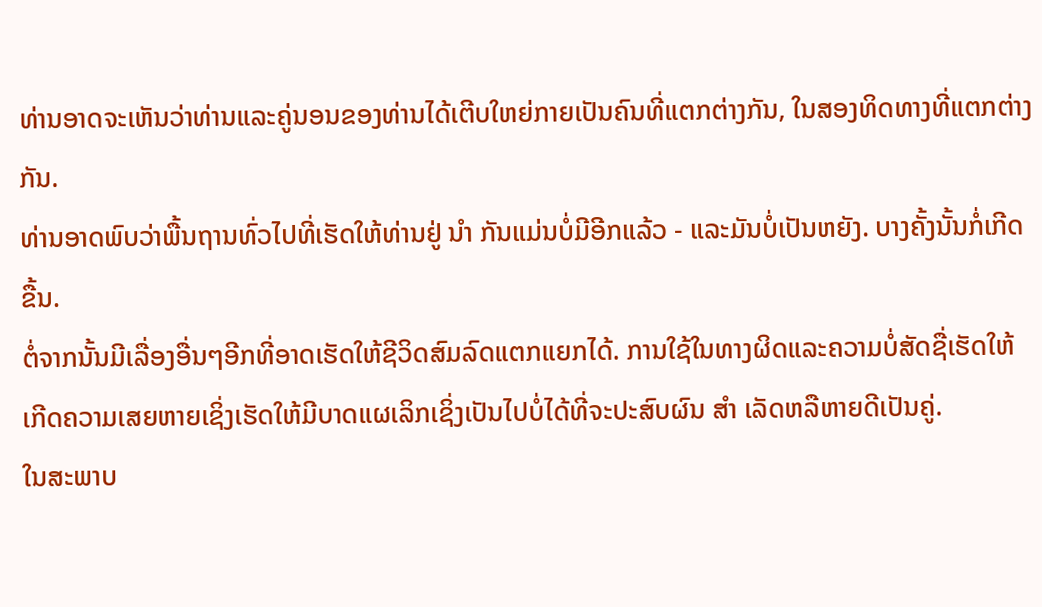ທ່ານອາດຈະເຫັນວ່າທ່ານແລະຄູ່ນອນຂອງທ່ານໄດ້ເຕີບໃຫຍ່ກາຍເປັນຄົນທີ່ແຕກຕ່າງກັນ, ໃນສອງທິດທາງທີ່ແຕກຕ່າງກັນ.
ທ່ານອາດພົບວ່າພື້ນຖານທົ່ວໄປທີ່ເຮັດໃຫ້ທ່ານຢູ່ ນຳ ກັນແມ່ນບໍ່ມີອີກແລ້ວ - ແລະມັນບໍ່ເປັນຫຍັງ. ບາງຄັ້ງນັ້ນກໍ່ເກີດຂື້ນ.
ຕໍ່ຈາກນັ້ນມີເລື່ອງອື່ນໆອີກທີ່ອາດເຮັດໃຫ້ຊີວິດສົມລົດແຕກແຍກໄດ້. ການໃຊ້ໃນທາງຜິດແລະຄວາມບໍ່ສັດຊື່ເຮັດໃຫ້ເກີດຄວາມເສຍຫາຍເຊິ່ງເຮັດໃຫ້ມີບາດແຜເລິກເຊິ່ງເປັນໄປບໍ່ໄດ້ທີ່ຈະປະສົບຜົນ ສຳ ເລັດຫລືຫາຍດີເປັນຄູ່.
ໃນສະພາບ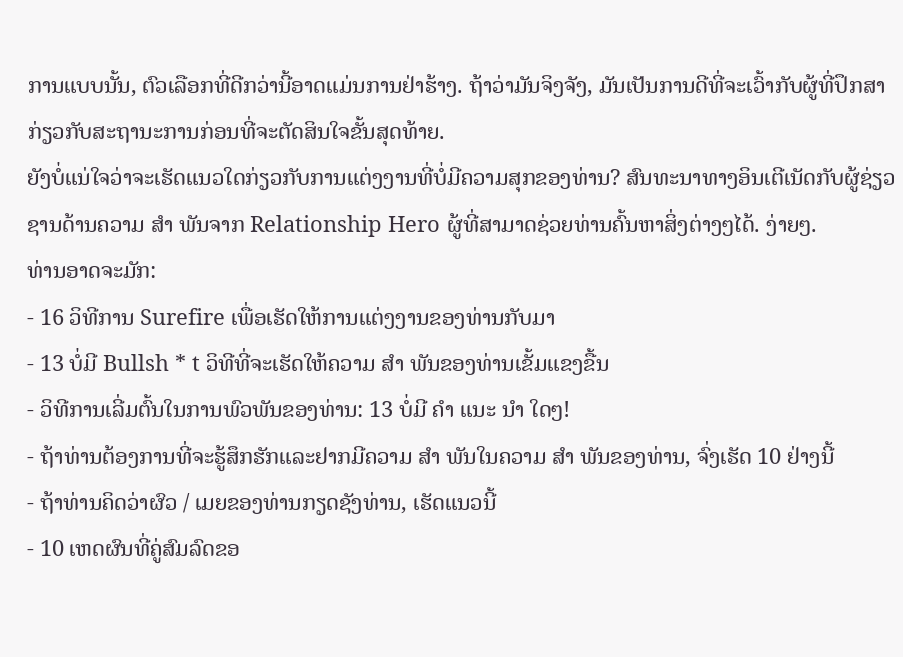ການແບບນັ້ນ, ຕົວເລືອກທີ່ດີກວ່ານີ້ອາດແມ່ນການຢ່າຮ້າງ. ຖ້າວ່າມັນຈິງຈັງ, ມັນເປັນການດີທີ່ຈະເວົ້າກັບຜູ້ທີ່ປຶກສາກ່ຽວກັບສະຖານະການກ່ອນທີ່ຈະຕັດສິນໃຈຂັ້ນສຸດທ້າຍ.
ຍັງບໍ່ແນ່ໃຈວ່າຈະເຮັດແນວໃດກ່ຽວກັບການແຕ່ງງານທີ່ບໍ່ມີຄວາມສຸກຂອງທ່ານ? ສົນທະນາທາງອິນເຕີເນັດກັບຜູ້ຊ່ຽວຊານດ້ານຄວາມ ສຳ ພັນຈາກ Relationship Hero ຜູ້ທີ່ສາມາດຊ່ວຍທ່ານຄົ້ນຫາສິ່ງຕ່າງໆໄດ້. ງ່າຍໆ.
ທ່ານອາດຈະມັກ:
- 16 ວິທີການ Surefire ເພື່ອເຮັດໃຫ້ການແຕ່ງງານຂອງທ່ານກັບມາ
- 13 ບໍ່ມີ Bullsh * t ວິທີທີ່ຈະເຮັດໃຫ້ຄວາມ ສຳ ພັນຂອງທ່ານເຂັ້ມແຂງຂື້ນ
- ວິທີການເລີ່ມຕົ້ນໃນການພົວພັນຂອງທ່ານ: 13 ບໍ່ມີ ຄຳ ແນະ ນຳ ໃດໆ!
- ຖ້າທ່ານຕ້ອງການທີ່ຈະຮູ້ສຶກຮັກແລະຢາກມີຄວາມ ສຳ ພັນໃນຄວາມ ສຳ ພັນຂອງທ່ານ, ຈົ່ງເຮັດ 10 ຢ່າງນີ້
- ຖ້າທ່ານຄິດວ່າຜົວ / ເມຍຂອງທ່ານກຽດຊັງທ່ານ, ເຮັດແນວນີ້
- 10 ເຫດຜົນທີ່ຄູ່ສົມລົດຂອ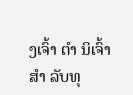ງເຈົ້າ ຕຳ ນິເຈົ້າ ສຳ ລັບທຸ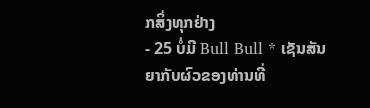ກສິ່ງທຸກຢ່າງ
- 25 ບໍ່ມີ Bull Bull * ເຊັນສັນຍາກັບຜົວຂອງທ່ານທີ່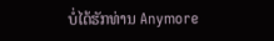ບໍ່ໄດ້ຮັກທ່ານ Anymore